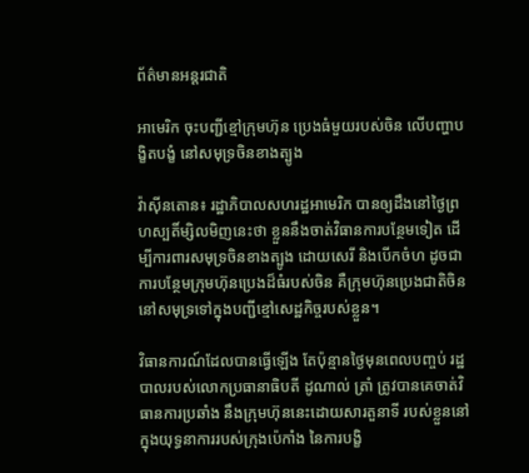ព័ត៌មានអន្តរជាតិ

អាមេរិក ចុះបញ្ជីខ្មៅក្រុមហ៊ុន ប្រេងធំមួយរបស់ចិន លើបញ្ហាបង្ខិតបង្ខំ នៅសមុទ្រចិនខាងត្បូង

វ៉ាស៊ីនតោន៖ រដ្ឋាភិបាលសហរដ្ឋអាមេរិក បានឲ្យដឹងនៅថ្ងៃព្រហស្បតិ៍ម្សិលមិញនេះថា ខ្លួននឹងចាត់វិធានការបន្ថែមទៀត ដើម្បីការពារសមុទ្រចិនខាងត្បូង ដោយសេរី និងបើកចំហ ដូចជាការបន្ថែមក្រុមហ៊ុនប្រេងដ៏ធំរបស់ចិន គឺក្រុមហ៊ុនប្រេងជាតិចិន នៅសមុទ្រទៅក្នុងបញ្ជីខ្មៅសេដ្ឋកិច្ចរបស់ខ្លួន។

វិធានការណ៍ដែលបានធ្វើឡើង តែប៉ុន្មានថ្ងៃមុនពេលបញ្ចប់ រដ្ឋបាលរបស់លោកប្រធានាធិបតី ដូណាល់ ត្រាំ ត្រូវបានគេចាត់វិធានការប្រឆាំង នឹងក្រុមហ៊ុននេះដោយសារតួនាទី របស់ខ្លួននៅក្នុងយុទ្ធនាការរបស់ក្រុងប៉េកាំង នៃការបង្ខិ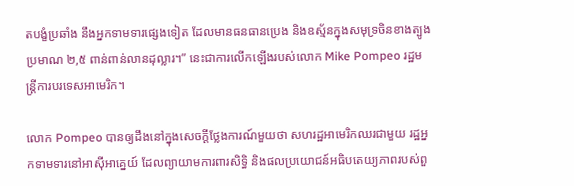តបង្ខំប្រឆាំង នឹងអ្នកទាមទារផ្សេងទៀត ដែលមានធនធានប្រេង និងឧស្ម័នក្នុងសមុទ្រចិនខាងត្បូងប្រមាណ ២,៥ ពាន់ពាន់លានដុល្លារ។” នេះជាការលើកឡើងរបស់លោក Mike Pompeo រដ្ឋមន្រ្តីការបរទេសអាមេរិក។

លោក Pompeo បានឲ្យដឹងនៅក្នុងសេចក្តីថ្លែងការណ៍មួយថា សហរដ្ឋអាមេរិកឈរជាមួយ រដ្ឋអ្នកទាមទារនៅអាស៊ីអាគ្នេយ៍ ដែលព្យាយាមការពារសិទ្ធិ និងផលប្រយោជន៍អធិបតេយ្យភាពរបស់ពួ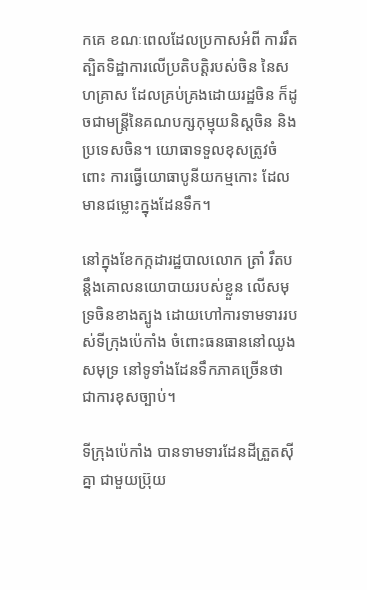កគេ ខណៈពេលដែលប្រកាសអំពី ការរឹតត្បិតទិដ្ឋាការលើប្រតិបត្តិរបស់ចិន នៃសហគ្រាស ដែលគ្រប់គ្រងដោយរដ្ឋចិន ក៏ដូចជាមន្រ្តីនៃគណបក្សកុម្មុយនិស្តចិន និងប្រទេសចិន។ យោធាទទួលខុសត្រូវចំពោះ ការធ្វើយោធាបូនីយកម្មកោះ ដែលមានជម្លោះក្នុងដែនទឹក។

នៅក្នុងខែកក្កដារដ្ឋបាលលោក ត្រាំ រឹតបន្តឹងគោលនយោបាយរបស់ខ្លួន លើសមុទ្រចិនខាងត្បូង ដោយហៅការទាមទាររបស់ទីក្រុងប៉េកាំង ចំពោះធនធាននៅឈូងសមុទ្រ នៅទូទាំងដែនទឹកភាគច្រើនថា ជាការខុសច្បាប់។

ទីក្រុងប៉េកាំង បានទាមទារដែនដីត្រួតស៊ីគ្នា ជាមួយប្រ៊ុយ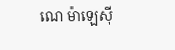ណេ ម៉ាឡេស៊ី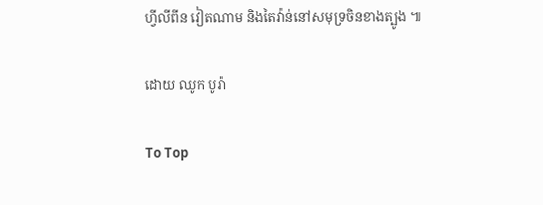ហ្វីលីពីន វៀតណាម និងតៃវ៉ាន់នៅសមុទ្រចិនខាងត្បូង ៕

ដោយ ឈូក បូរ៉ា

To Top